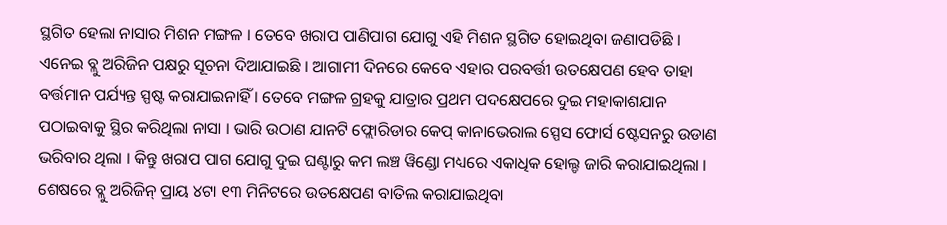ସ୍ଥଗିତ ହେଲା ନାସାର ମିଶନ ମଙ୍ଗଳ । ତେବେ ଖରାପ ପାଣିପାଗ ଯୋଗୁ ଏହି ମିଶନ ସ୍ଥଗିତ ହୋଇଥିବା ଜଣାପଡିଛି । ଏନେଇ ବ୍ଲୁ ଅରିଜିନ ପକ୍ଷରୁ ସୂଚନା ଦିଆଯାଇଛି । ଆଗାମୀ ଦିନରେ କେବେ ଏହାର ପରବର୍ତ୍ତୀ ଉତକ୍ଷେପଣ ହେବ ତାହା ବର୍ତ୍ତମାନ ପର୍ଯ୍ୟନ୍ତ ସ୍ପଷ୍ଟ କରାଯାଇନାହିଁ । ତେବେ ମଙ୍ଗଳ ଗ୍ରହକୁ ଯାତ୍ରାର ପ୍ରଥମ ପଦକ୍ଷେପରେ ଦୁଇ ମହାକାଶଯାନ ପଠାଇବାକୁ ସ୍ଥିର କରିଥିଲା ନାସା । ଭାରି ଉଠାଣ ଯାନଟି ଫ୍ଲୋରିଡାର କେପ୍ କାନାଭେରାଲ ସ୍ପେସ ଫୋର୍ସ ଷ୍ଟେସନରୁ ଉଡାଣ ଭରିବାର ଥିଲା । କିନ୍ତୁ ଖରାପ ପାଗ ଯୋଗୁ ଦୁଇ ଘଣ୍ଟାରୁ କମ ଲଞ୍ଚ ୱିଣ୍ଡୋ ମଧ୍ୟରେ ଏକାଧିକ ହୋଲ୍ଡ ଜାରି କରାଯାଇଥିଲା । ଶେଷରେ ବ୍ଲୁ ଅରିଜିନ୍ ପ୍ରାୟ ୪ଟା ୧୩ ମିନିଟରେ ଉତକ୍ଷେପଣ ବାତିଲ କରାଯାଇଥିବା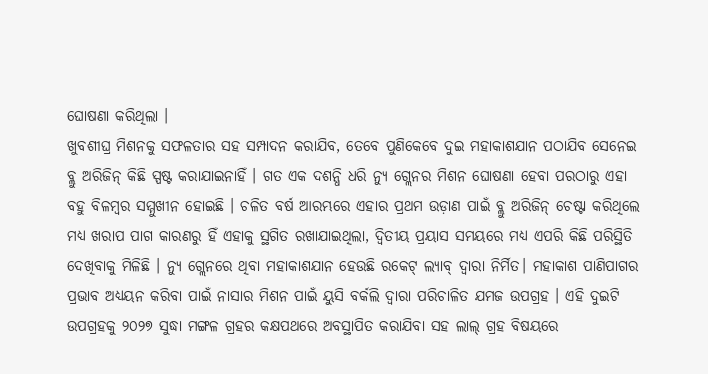ଘୋଷଣା କରିଥିଲା ।
ଖୁବଶୀଘ୍ର ମିଶନକୁ ସଫଳତାର ସହ ସମ୍ପାଦନ କରାଯିବ, ତେବେ ପୁଣିକେବେ ଦୁଇ ମହାକାଶଯାନ ପଠାଯିବ ସେନେଇ ବ୍ଲୁ ଅରିଜିନ୍ କିଛି ସ୍ପଷ୍ଟ କରାଯାଇନାହିଁ । ଗତ ଏକ ଦଶନ୍ଧି ଧରି ନ୍ୟୁ ଗ୍ଲେନର ମିଶନ ଘୋଷଣା ହେବା ପରଠାରୁ ଏହା ବହୁ ବିଳମ୍ବର ସମ୍ମୁଖୀନ ହୋଇଛି । ଚଳିତ ବର୍ଷ ଆରମ୍ଭରେ ଏହାର ପ୍ରଥମ ଉଡ଼ାଣ ପାଇଁ ବ୍ଲୁ ଅରିଜିନ୍ ଚେଷ୍ଟା କରିଥିଲେ ମଧ୍ୟ ଖରାପ ପାଗ କାରଣରୁ ହିଁ ଏହାକୁ ସ୍ଥଗିତ ରଖାଯାଇଥିଲା, ଦ୍ବିତୀୟ ପ୍ରୟାସ ସମୟରେ ମଧ୍ୟ ଏପରି କିଛି ପରିସ୍ଥିତି ଦେଖିବାକୁ ମିଳିଛି । ନ୍ୟୁ ଗ୍ଲେନରେ ଥିବା ମହାକାଶଯାନ ହେଉଛି ରକେଟ୍ ଲ୍ୟାବ୍ ଦ୍ୱାରା ନିର୍ମିତ। ମହାକାଶ ପାଣିପାଗର ପ୍ରଭାବ ଅଧ୍ୟୟନ କରିବା ପାଇଁ ନାସାର ମିଶନ ପାଇଁ ୟୁସି ବର୍କଲି ଦ୍ୱାରା ପରିଚାଳିତ ଯମଜ ଉପଗ୍ରହ । ଏହି ଦୁଇଟି ଉପଗ୍ରହକୁ ୨୦୨୭ ସୁଦ୍ଧା ମଙ୍ଗଳ ଗ୍ରହର କକ୍ଷପଥରେ ଅବସ୍ଥାପିତ କରାଯିବା ସହ ଲାଲ୍ ଗ୍ରହ ବିଷୟରେ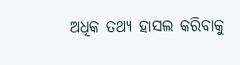ଅଧିକ ତଥ୍ୟ ହାସଲ କରିବାକୁ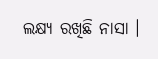ଲକ୍ଷ୍ୟ ରଖିଛି ନାସା ।